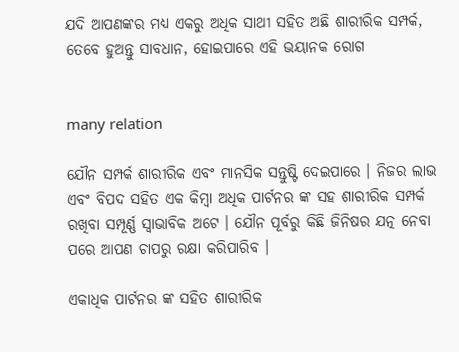ଯଦି ଆପଣଙ୍କର ମଧ୍ୟ ଏକରୁ ଅଧିକ ସାଥୀ ସହିତ ଅଛି ଶାରୀରିକ ସମ୍ପର୍କ, ତେବେ ହୁଅନ୍ତୁ ସାବଧାନ, ହୋଇପାରେ ଏହି ଭୟାନକ ରୋଗ


many relation

ଯୌନ ସମ୍ପର୍କ ଶାରୀରିକ ଏବଂ ମାନସିକ ସନ୍ତୁଷ୍ଟି ଦେଇପାରେ । ନିଜର ଲାଭ ଏବଂ ବିପଦ ସହିତ ଏକ କିମ୍ବା ଅଧିକ ପାର୍ଟନର ଙ୍କ ସହ ଶାରୀରିକ ସମ୍ପର୍କ ରଖିବା ସମ୍ପୂର୍ଣ୍ଣ ସ୍ଵାଭାବିକ ଅଟେ । ଯୌନ ପୂର୍ବରୁ କିଛି ଜିନିଷର ଯତ୍ନ ନେବା ପରେ ଆପଣ ଚାପରୁ ରକ୍ଷା କରିପାରିବ ।

ଏକାଧିକ ପାର୍ଟନର ଙ୍କ ସହିତ ଶାରୀରିକ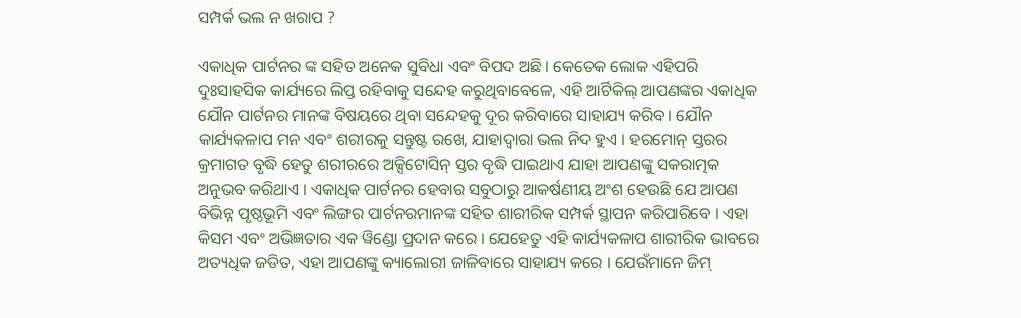ସମ୍ପର୍କ ଭଲ ନ ଖରାପ ?

ଏକାଧିକ ପାର୍ଟନର ଙ୍କ ସହିତ ଅନେକ ସୁବିଧା ଏବଂ ବିପଦ ଅଛି । କେତେକ ଲୋକ ଏହିପରି ଦୁଃସାହସିକ କାର୍ଯ୍ୟରେ ଲିପ୍ତ ରହିବାକୁ ସନ୍ଦେହ କରୁଥିବାବେଳେ, ଏହି ଆର୍ଟିକିଲ୍ ଆପଣଙ୍କର ଏକାଧିକ ଯୌନ ପାର୍ଟନର ମାନଙ୍କ ବିଷୟରେ ଥିବା ସନ୍ଦେହକୁ ଦୂର କରିବାରେ ସାହାଯ୍ୟ କରିବ । ଯୌନ କାର୍ଯ୍ୟକଳାପ ମନ ଏବଂ ଶରୀରକୁ ସନ୍ତୁଷ୍ଟ ରଖେ, ଯାହାଦ୍ୱାରା ଭଲ ନିଦ ହୁଏ । ହରମୋନ୍ ସ୍ତରର କ୍ରମାଗତ ବୃଦ୍ଧି ହେତୁ ଶରୀରରେ ଅକ୍ସିଟୋସିନ୍ ସ୍ତର ବୃଦ୍ଧି ପାଇଥାଏ ଯାହା ଆପଣଙ୍କୁ ସକରାତ୍ମକ ଅନୁଭବ କରିଥାଏ । ଏକାଧିକ ପାର୍ଟନର ହେବାର ସବୁଠାରୁ ଆକର୍ଷଣୀୟ ଅଂଶ ହେଉଛି ଯେ ଆପଣ ବିଭିନ୍ନ ପୃଷ୍ଠଭୂମି ଏବଂ ଲିଙ୍ଗର ପାର୍ଟନରମାନଙ୍କ ସହିତ ଶାରୀରିକ ସମ୍ପର୍କ ସ୍ଥାପନ କରିପାରିବେ । ଏହା କିସମ ଏବଂ ଅଭିଜ୍ଞତାର ଏକ ୱିଣ୍ଡୋ ପ୍ରଦାନ କରେ । ଯେହେତୁ ଏହି କାର୍ଯ୍ୟକଳାପ ଶାରୀରିକ ଭାବରେ ଅତ୍ୟଧିକ ଜଡିତ, ଏହା ଆପଣଙ୍କୁ କ୍ୟାଲୋରୀ ଜାଳିବାରେ ସାହାଯ୍ୟ କରେ । ଯେଉଁମାନେ ଜିମ୍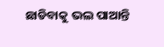ଛାଡିବାକୁ ଭଲ ପାଆନ୍ତି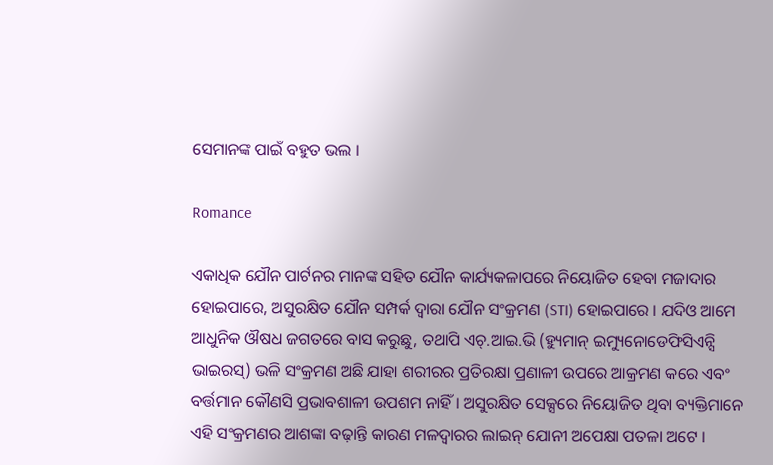ସେମାନଙ୍କ ପାଇଁ ବହୁତ ଭଲ ।

Romance

ଏକାଧିକ ଯୌନ ପାର୍ଟନର ମାନଙ୍କ ସହିତ ଯୌନ କାର୍ଯ୍ୟକଳାପରେ ନିୟୋଜିତ ହେବା ମଜାଦାର ହୋଇପାରେ, ଅସୁରକ୍ଷିତ ଯୌନ ସମ୍ପର୍କ ଦ୍ୱାରା ଯୌନ ସଂକ୍ରମଣ (STI) ହୋଇପାରେ । ଯଦିଓ ଆମେ ଆଧୁନିକ ଔଷଧ ଜଗତରେ ବାସ କରୁଛୁ, ତଥାପି ଏଚ୍.ଆଇ.ଭି (ହ୍ୟୁମାନ୍ ଇମ୍ୟୁନୋଡେଫିସିଏନ୍ସି ଭାଇରସ୍) ଭଳି ସଂକ୍ରମଣ ଅଛି ଯାହା ଶରୀରର ପ୍ରତିରକ୍ଷା ପ୍ରଣାଳୀ ଉପରେ ଆକ୍ରମଣ କରେ ଏବଂ ବର୍ତ୍ତମାନ କୌଣସି ପ୍ରଭାବଶାଳୀ ଉପଶମ ନାହିଁ । ଅସୁରକ୍ଷିତ ସେକ୍ସରେ ନିୟୋଜିତ ଥିବା ବ୍ୟକ୍ତିମାନେ ଏହି ସଂକ୍ରମଣର ଆଶଙ୍କା ବଢ଼ାନ୍ତି କାରଣ ମଳଦ୍ୱାରର ଲାଇନ୍ ଯୋନୀ ଅପେକ୍ଷା ପତଳା ଅଟେ ।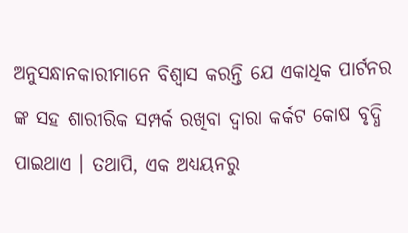ଅନୁସନ୍ଧାନକାରୀମାନେ ବିଶ୍ୱାସ କରନ୍ତି ଯେ ଏକାଧିକ ପାର୍ଟନର ଙ୍କ ସହ ଶାରୀରିକ ସମ୍ପର୍କ ରଖିବା ଦ୍ୱାରା କର୍କଟ କୋଷ ବୃଦ୍ଧି ପାଇଥାଏ । ତଥାପି, ଏକ ଅଧ୍ୟୟନରୁ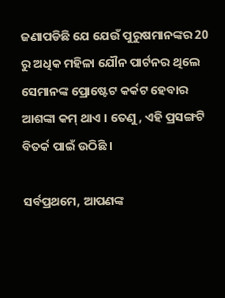ଜଣାପଡିଛି ଯେ ଯେଉଁ ପୁରୁଷମାନଙ୍କର 20 ରୁ ଅଧିକ ମହିଳା ଯୌନ ପାର୍ଟନର ଥିଲେ ସେମାନଙ୍କ ପ୍ରୋଷ୍ଟେଟ କର୍କଟ ହେବାର ଆଶଙ୍କା କମ୍ ଥାଏ । ତେଣୁ, ଏହି ପ୍ରସଙ୍ଗଟି ବିତର୍କ ପାଇଁ ଉଠିଛି ।

ସର୍ବପ୍ରଥମେ, ଆପଣଙ୍କ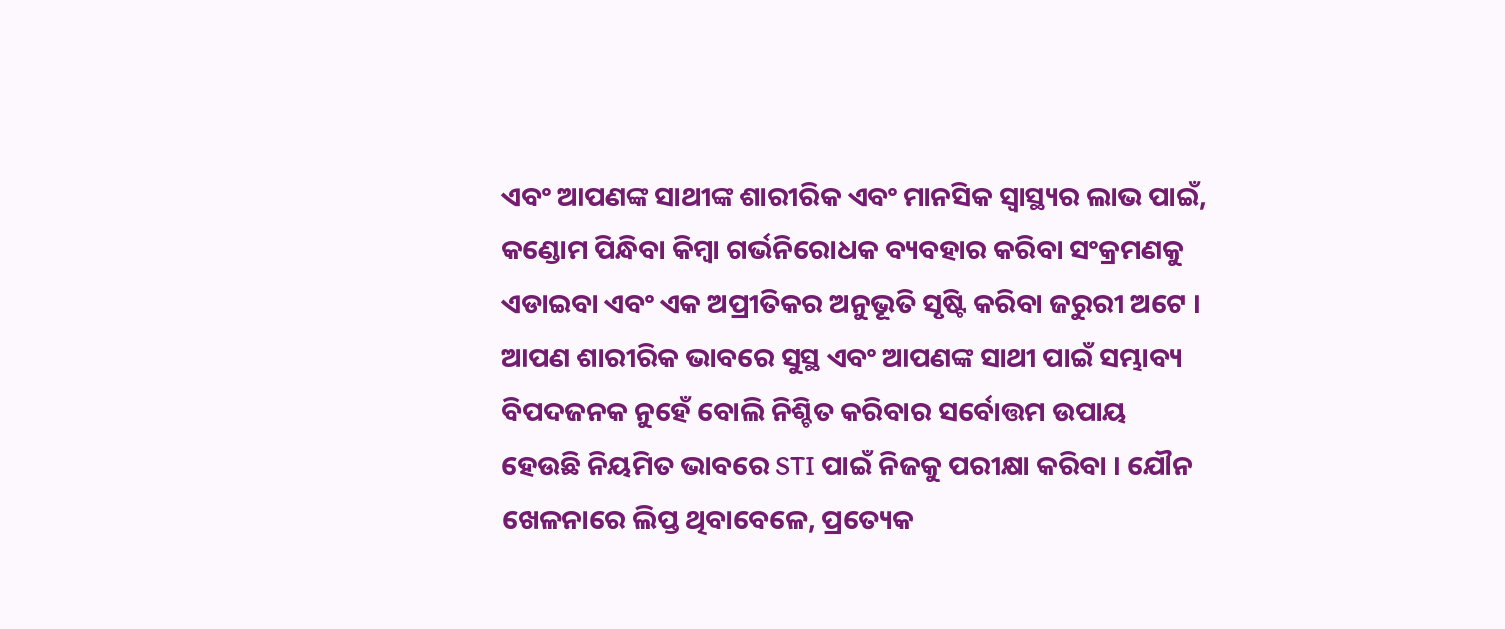ଏବଂ ଆପଣଙ୍କ ସାଥୀଙ୍କ ଶାରୀରିକ ଏବଂ ମାନସିକ ସ୍ଵାସ୍ଥ୍ୟର ଲାଭ ପାଇଁ, କଣ୍ଡୋମ ପିନ୍ଧିବା କିମ୍ବା ଗର୍ଭନିରୋଧକ ବ୍ୟବହାର କରିବା ସଂକ୍ରମଣକୁ ଏଡାଇବା ଏବଂ ଏକ ଅପ୍ରୀତିକର ଅନୁଭୂତି ସୃଷ୍ଟି କରିବା ଜରୁରୀ ଅଟେ । ଆପଣ ଶାରୀରିକ ଭାବରେ ସୁସ୍ଥ ଏବଂ ଆପଣଙ୍କ ସାଥୀ ପାଇଁ ସମ୍ଭାବ୍ୟ ବିପଦଜନକ ନୁହେଁ ବୋଲି ନିଶ୍ଚିତ କରିବାର ସର୍ବୋତ୍ତମ ଉପାୟ ହେଉଛି ନିୟମିତ ଭାବରେ STI ପାଇଁ ନିଜକୁ ପରୀକ୍ଷା କରିବା । ଯୌନ ଖେଳନାରେ ଲିପ୍ତ ଥିବାବେଳେ, ପ୍ରତ୍ୟେକ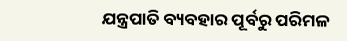ଯନ୍ତ୍ରପାତି ବ୍ୟବହାର ପୂର୍ବରୁ ପରିମଳ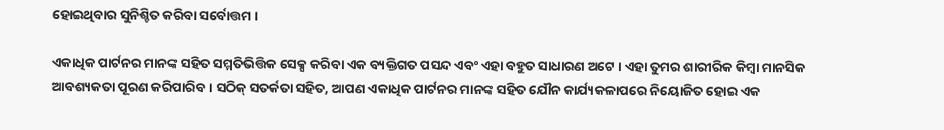ହୋଇଥିବାର ସୁନିଶ୍ଚିତ କରିବା ସର୍ବୋତ୍ତମ ।

ଏକାଧିକ ପାର୍ଟନର ମାନଙ୍କ ସହିତ ସମ୍ମତିଭିତ୍ତିକ ସେକ୍ସ କରିବା ଏକ ବ୍ୟକ୍ତିଗତ ପସନ୍ଦ ଏବଂ ଏହା ବହୁତ ସାଧାରଣ ଅଟେ । ଏହା ତୁମର ଶାରୀରିକ କିମ୍ବା ମାନସିକ ଆବଶ୍ୟକତା ପୂରଣ କରିପାରିବ । ସଠିକ୍ ସତର୍କତା ସହିତ, ଆପଣ ଏକାଧିକ ପାର୍ଟନର ମାନଙ୍କ ସହିତ ଯୌନ କାର୍ଯ୍ୟକଳାପରେ ନିୟୋଜିତ ହୋଇ ଏକ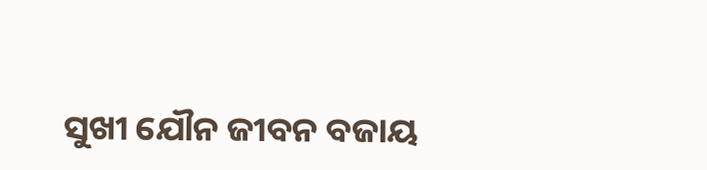ସୁଖୀ ଯୌନ ଜୀବନ ବଜାୟ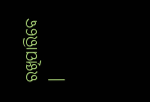ରଖିପାରିବେ ।